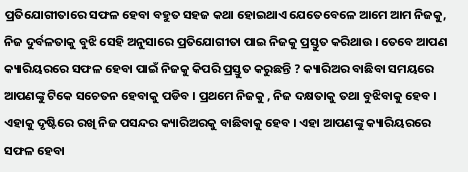ପ୍ରତିଯୋଗୀତାରେ ସଫଳ ହେବା ବହୁତ ସହଜ କଥା ହୋଇଥାଏ ଯେତେବେଳେ ଆମେ ଆମ ନିଜକୁ, ନିଜ ଦୁର୍ବଳତାକୁ ବୁଝି ସେହି ଅନୁସାରେ ପ୍ରତିଯୋଗୀତା ପାଇ ନିଜକୁ ପ୍ରସ୍ତୁତ କରିଥାଉ । ତେବେ ଆପଣ କ୍ୟାରିୟରରେ ସଫଳ ହେବା ପାଇଁ ନିଜକୁ କିପରି ପ୍ରସ୍ତୁତ କରୁଛନ୍ତି ? କ୍ୟାରିଅର ବାଛିବା ସମୟରେ ଆପଣଙ୍କୁ ଟିକେ ସଚେତନ ହେବାକୁ ପଡିବ । ପ୍ରଥମେ ନିଜକୁ , ନିଜ ଦକ୍ଷତାକୁ ତଥା ବୁଝିବାକୁ ହେବ । ଏହାକୁ ଦୃଷ୍ଟିରେ ରଖି ନିଜ ପସନ୍ଦର କ୍ୟାରିଅରକୁ ବାଛିବାକୁ ହେବ । ଏହା ଆପଣଙ୍କୁ କ୍ୟାରିୟରରେ ସଫଳ ହେବା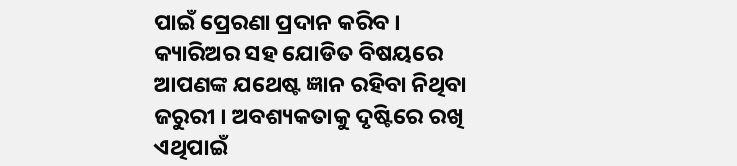ପାଇଁ ପ୍ରେରଣା ପ୍ରଦାନ କରିବ । କ୍ୟାରିଅର ସହ ଯୋଡିତ ବିଷୟରେ ଆପଣଙ୍କ ଯଥେଷ୍ଟ ଜ୍ଞାନ ରହିବା ନିଥିବା ଜରୁରୀ । ଅବଶ୍ୟକତାକୁ ଦୃଷ୍ଟିରେ ରଖି ଏଥିପାଇଁ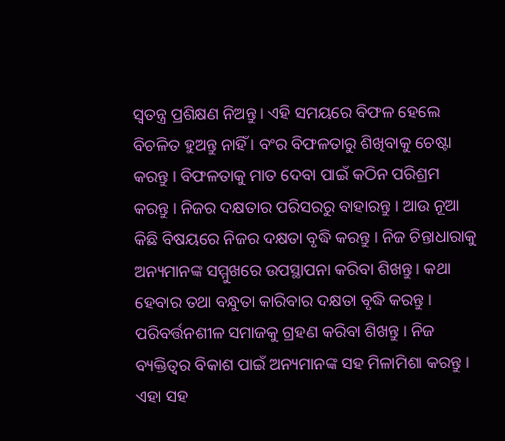ସ୍ବତନ୍ତ୍ର ପ୍ରଶିକ୍ଷଣ ନିଅନ୍ତୁ । ଏହି ସମୟରେ ବିଫଳ ହେଲେ ବିଚଳିତ ହୁଅନ୍ତୁ ନାହିଁ । ବଂର ବିଫଳତାରୁ ଶିଖିବାକୁ ଚେଷ୍ଟା କରନ୍ତୁ । ବିଫଳତାକୁ ମାତ ଦେବା ପାଇଁ କଠିନ ପରିଶ୍ରମ କରନ୍ତୁ । ନିଜର ଦକ୍ଷତାର ପରିସରରୁ ବାହାରନ୍ତୁ । ଆଉ ନୂଆ କିଛି ବିଷୟରେ ନିଜର ଦକ୍ଷତା ବୃଦ୍ଧି କରନ୍ତୁ । ନିଜ ଚିନ୍ତାଧାରାକୁ ଅନ୍ୟମାନଙ୍କ ସମ୍ମୁଖରେ ଉପସ୍ଥାପନା କରିବା ଶିଖନ୍ତୁ । କଥା ହେବାର ତଥା ବନ୍ଧୁତା କାରିବାର ଦକ୍ଷତା ବୃଦ୍ଧି କରନ୍ତୁ । ପରିବର୍ତ୍ତନଶୀଳ ସମାଜକୁ ଗ୍ରହଣ କରିବା ଶିଖନ୍ତୁ । ନିଜ ବ୍ୟକ୍ତିତ୍ୱର ବିକାଶ ପାଇଁ ଅନ୍ୟମାନଙ୍କ ସହ ମିଳାମିଶା କରନ୍ତୁ । ଏହା ସହ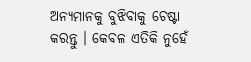ଅନ୍ୟମାନକୁ ବୁଝିବାକୁ ଚେଷ୍ଟା କରନ୍ତୁ । କେବଳ ଏତିକି ନୁହେଁ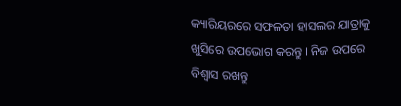କ୍ୟାରିୟରରେ ସଫଳତା ହାସଲର ଯାତ୍ରାକୁ ଖୁସିରେ ଉପଭୋଗ କରନ୍ତୁ । ନିଜ ଉପରେ ବିଶ୍ବାସ ରଖନ୍ତୁ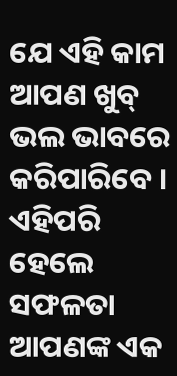ଯେ ଏହି କାମ ଆପଣ ଖୁବ୍ ଭଲ ଭାବରେ କରିପାରିବେ । ଏହିପରି ହେଲେ ସଫଳତା ଆପଣଙ୍କ ଏକ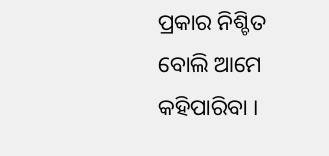ପ୍ରକାର ନିଶ୍ଚିତ ବୋଲି ଆମେ କହିପାରିବା ।